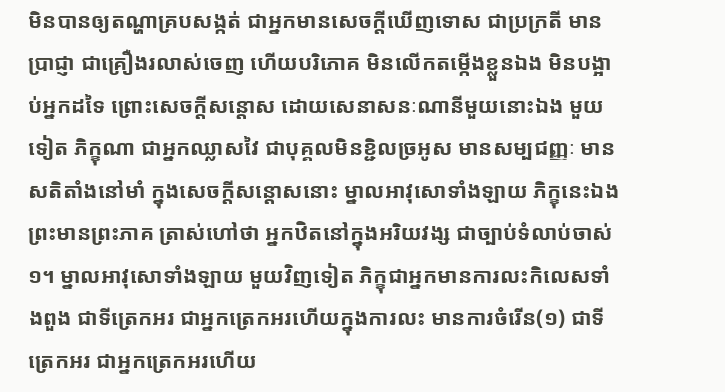មិនបានឲ្យតណ្ហាគ្របសង្កត់ ជាអ្នកមានសេចក្តីឃើញទោស ជាប្រក្រតី មានប្រាជ្ញា ជាគ្រឿងរលាស់ចេញ ហើយបរិភោគ មិនលើកតម្កើងខ្លួនឯង មិនបង្អាប់អ្នកដទៃ ព្រោះសេចក្តីសន្តោស ដោយសេនាសនៈណានីមួយនោះឯង មួយទៀត ភិក្ខុណា ជាអ្នកឈ្លាសវៃ ជាបុគ្គលមិនខ្ជិលច្រអូស មានសម្បជញ្ញៈ មានសតិតាំងនៅមាំ ក្នុងសេចក្តីសន្តោសនោះ ម្នាលអាវុសោទាំងឡាយ ភិក្ខុនេះឯង ព្រះមានព្រះភាគ ត្រាស់ហៅថា អ្នកឋិតនៅក្នុងអរិយវង្ស ជាច្បាប់ទំលាប់ចាស់១។ ម្នាលអាវុសោទាំងឡាយ មួយវិញទៀត ភិក្ខុជាអ្នកមានការលះកិលេសទាំងពួង ជាទីត្រេកអរ ជាអ្នកត្រេកអរហើយក្នុងការលះ មានការចំរើន(១) ជាទីត្រេកអរ ជាអ្នកត្រេកអរហើយ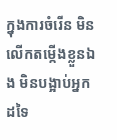ក្នុងការចំរើន មិនលើកតម្កើងខ្លួនឯង មិនបង្អាប់អ្នកដទៃ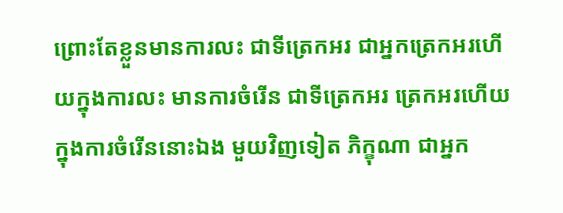ព្រោះតែខ្លួនមានការលះ ជាទីត្រេកអរ ជាអ្នកត្រេកអរហើយក្នុងការលះ មានការចំរើន ជាទីត្រេកអរ ត្រេកអរហើយ ក្នុងការចំរើននោះឯង មួយវិញទៀត ភិក្ខុណា ជាអ្នក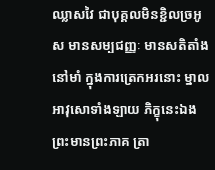ឈ្លាសវៃ ជាបុគ្គលមិនខ្ជិលច្រអូស មានសម្បជញ្ញៈ មានសតិតាំងនៅមាំ ក្នុងការត្រេកអរនោះ ម្នាលអាវុសោទាំងឡាយ ភិក្ខុនេះឯង ព្រះមានព្រះភាគ ត្រា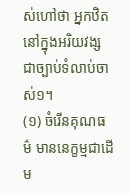ស់ហៅថា អ្នកឋិតនៅក្នុងអរិយវង្ស ជាច្បាប់ទំលាប់ចាស់១។
(១) ចំរើនគុណធម៌ មាននេក្ខម្មជាដើម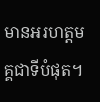មានអរហត្តមគ្គជាទីបំផុត។